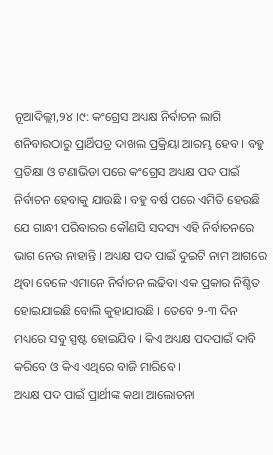ନୂଆଦିଲ୍ଲୀ,୨୪ ।୯: କଂଗ୍ରେସ ଅଧ୍ୟକ୍ଷ ନିର୍ବାଚନ ଲାଗି ଶନିବାରଠାରୁ ପ୍ରାର୍ଥିପତ୍ର ଦାଖଲ ପ୍ରକ୍ରିୟା ଆରମ୍ଭ ହେବ । ବହୁ ପ୍ରତିକ୍ଷା ଓ ଟଣାଭିଡା ପରେ କଂଗ୍ରେସ ଅଧ୍ୟକ୍ଷ ପଦ ପାଇଁ ନିର୍ବାଚନ ହେବାକୁ ଯାଉଛି । ବହୁ ବର୍ଷ ପରେ ଏମିତି ହେଉଛି ଯେ ଗାନ୍ଧୀ ପରିବାରର କୌଣସି ସଦସ୍ୟ ଏହି ନିର୍ବାଚନରେ ଭାଗ ନେଉ ନାହାନ୍ତି । ଅଧ୍ୟକ୍ଷ ପଦ ପାଇଁ ଦୁଇଟି ନାମ ଆଗରେ ଥିବା ବେଳେ ଏମାନେ ନିର୍ବାଚନ ଲଢିବା ଏକ ପ୍ରକାର ନିଶ୍ଚିତ ହୋଇଯାଇଛି ବୋଲି କୁହାଯାଉଛି । ତେବେ ୨-୩ ଦିନ ମଧ୍ୟରେ ସବୁ ସ୍ପଷ୍ଟ ହୋଇଯିବ । କିଏ ଅଧ୍ୟକ୍ଷ ପଦପାଇଁ ଦାବି କରିବେ ଓ କିଏ ଏଥିରେ ବାଜି ମାରିବେ ।
ଅଧ୍ୟକ୍ଷ ପଦ ପାଇଁ ପ୍ରାର୍ଥୀଙ୍କ କଥା ଆଲୋଚନା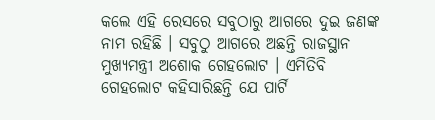କଲେ ଏହି ରେସରେ ସବୁଠାରୁ ଆଗରେ ଦୁଇ ଜଣଙ୍କ ନାମ ରହିଛି । ସବୁଠୁ ଆଗରେ ଅଛନ୍ତି ରାଜସ୍ଥାନ ମୁଖ୍ୟମନ୍ତ୍ରୀ ଅଶୋକ ଗେହଲୋଟ । ଏମିତିବି ଗେହଲୋଟ କହିସାରିଛନ୍ତି ଯେ ପାର୍ଟି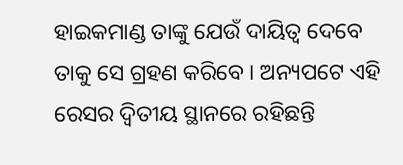ହାଇକମାଣ୍ଡ ତାଙ୍କୁ ଯେଉଁ ଦାୟିତ୍ୱ ଦେବେ ତାକୁ ସେ ଗ୍ରହଣ କରିବେ । ଅନ୍ୟପଟେ ଏହି ରେସର ଦ୍ୱିତୀୟ ସ୍ଥାନରେ ରହିଛନ୍ତି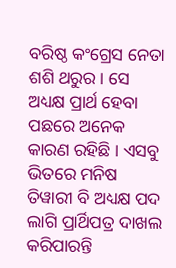ବରିଷ୍ଠ କଂଗ୍ରେସ ନେତା ଶଶି ଥରୁର । ସେ ଅଧ୍ୟକ୍ଷ ପ୍ରାର୍ଥ ହେବା ପଛରେ ଅନେକ କାରଣ ରହିଛି । ଏସବୁ ଭିତରେ ମନିଷ ତିୱାରୀ ବି ଅଧ୍ୟକ୍ଷ ପଦ ଲାଗି ପ୍ରାର୍ଥିପତ୍ର ଦାଖଲ କରିପାରନ୍ତି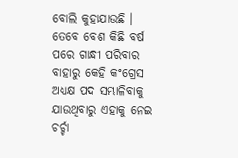ବୋଲି କୁହାଯାଉଛି । ତେବେ ବେଶ କିଛି ବର୍ଷ ପରେ ଗାନ୍ଧୀ ପରିବାର ବାହାରୁ କେହି କଂଗ୍ରେସ ଅଧ୍ୟକ୍ଷ ପଦ ସମ୍ଭାଳିବାକୁ ଯାଉଥିବାରୁ ଏହାକୁ ନେଇ ଚର୍ଚ୍ଚା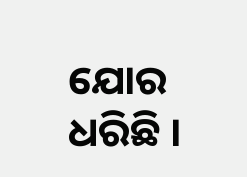ଯୋର ଧରିଛି ।